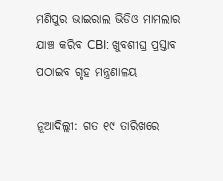ମଣିପୁର ଭାଇରାଲ ଭିଡିଓ ମାମଲାର ଯାଞ୍ଚ କରିବ CBI: ଖୁବଶୀଘ୍ର ପ୍ରସ୍ତାବ ପଠାଇବ ଗୃହ ମନ୍ତ୍ରଣାଳୟ

ନୂଆଦିଲ୍ଲୀ: ଗତ ୧୯ ତାରିଖରେ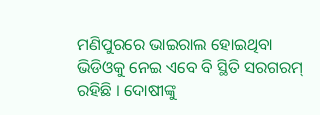ମଣିପୁରରେ ଭାଇରାଲ ହୋଇଥିବା ଭିଡିଓକୁ ନେଇ ଏବେ ବି ସ୍ଥିତି ସରଗରମ୍ ରହିଛି । ଦୋଷୀଙ୍କୁ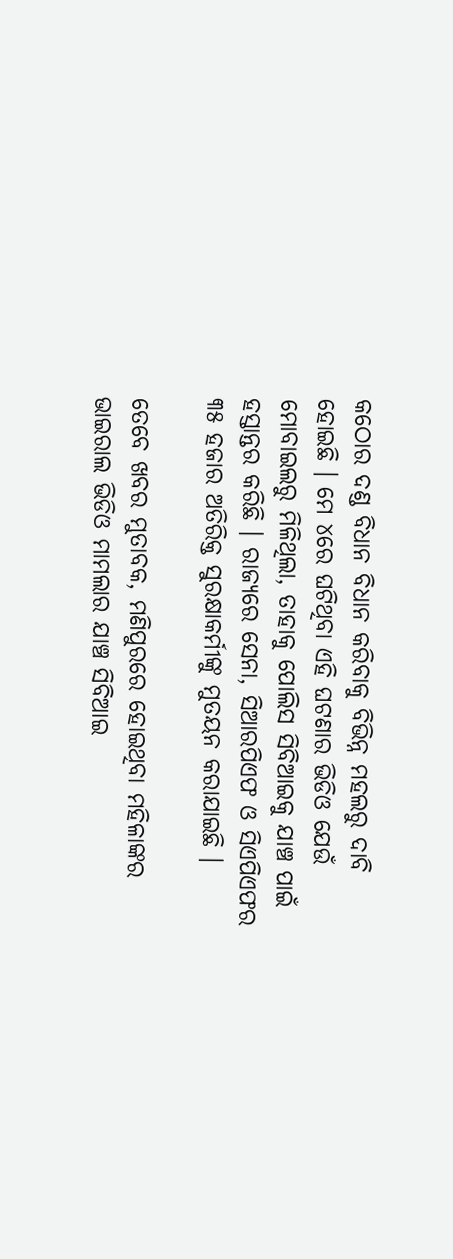କଠୋର ଦଣ୍ଡ ବିଧାନ ବିଧାନ କରିବାକୁ ବିଭିନ୍ନ ମହଲରୁ ଦାବି ହୋଇଛି । ମେ ୪ରେ ଘଟିଥିବା ଏହି ଘଟଣାର ଭିଡିଓ ଯେଉଁ ମୋବାଇଲରୁ ମିଳିଥିଲା, ତାହାକୁ ପୋଲିସ ସିବିଆଇକୁ ଯାଞ୍ଚ ପାଇଁ ହସ୍ତାନ୍ତର କରିଛି । ରାଜ୍ୟରେ ସେନା, ସିଆରପିଏଫ ଓ ସିଏପିଏଫର ୩୫ ହଜାର ଅତିରିକ୍ତ ସୁରକ୍ଷାକର୍ମୀଙ୍କୁ ମୁତୟନ କରାଯାଇଛି ।

ତେବେ ଖବର ମୁତାବକ, ମଣିପୁରରେ ହୋଇଥିବା ମହିଳାଙ୍କର ଭାଇରାଲ ଭିଡିଓ ମାମଲାର ଯାଞ୍ଚ ସିବିଆଇ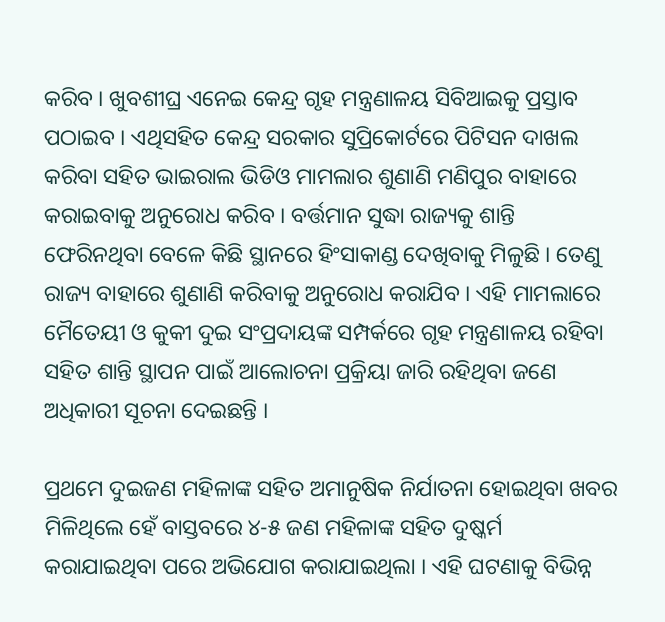କରିବ । ଖୁବଶୀଘ୍ର ଏନେଇ କେନ୍ଦ୍ର ଗୃହ ମନ୍ତ୍ରଣାଳୟ ସିବିଆଇକୁ ପ୍ରସ୍ତାବ ପଠାଇବ । ଏଥିସହିତ କେନ୍ଦ୍ର ସରକାର ସୁପ୍ରିକୋର୍ଟରେ ପିଟିସନ ଦାଖଲ କରିବା ସହିତ ଭାଇରାଲ ଭିଡିଓ ମାମଲାର ଶୁଣାଣି ମଣିପୁର ବାହାରେ କରାଇବାକୁ ଅନୁରୋଧ କରିବ । ବର୍ତ୍ତମାନ ସୁଦ୍ଧା ରାଜ୍ୟକୁ ଶାନ୍ତି ଫେରିନଥିବା ବେଳେ କିଛି ସ୍ଥାନରେ ହିଂସାକାଣ୍ଡ ଦେଖିବାକୁ ମିଳୁଛି । ତେଣୁ ରାଜ୍ୟ ବାହାରେ ଶୁଣାଣି କରିବାକୁ ଅନୁରୋଧ କରାଯିବ । ଏହି ମାମଲାରେ ମୈତେୟୀ ଓ କୁକୀ ଦୁଇ ସଂପ୍ରଦାୟଙ୍କ ସମ୍ପର୍କରେ ଗୃହ ମନ୍ତ୍ରଣାଳୟ ରହିବା ସହିତ ଶାନ୍ତି ସ୍ଥାପନ ପାଇଁ ଆଲୋଚନା ପ୍ରକ୍ରିୟା ଜାରି ରହିଥିବା ଜଣେ ଅଧିକାରୀ ସୂଚନା ଦେଇଛନ୍ତି ।

ପ୍ରଥମେ ଦୁଇଜଣ ମହିଳାଙ୍କ ସହିତ ଅମାନୁଷିକ ନିର୍ଯାତନା ହୋଇଥିବା ଖବର ମିଳିଥିଲେ ହେଁ ବାସ୍ତବରେ ୪-୫ ଜଣ ମହିଳାଙ୍କ ସହିତ ଦୁଷ୍କର୍ମ କରାଯାଇଥିବା ପରେ ଅଭିଯୋଗ କରାଯାଇଥିଲା । ଏହି ଘଟଣାକୁ ବିଭିନ୍ନ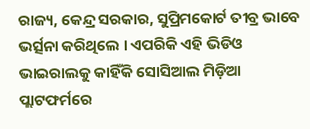ରାଜ୍ୟ, କେନ୍ଦ୍ର ସରକାର, ସୁପ୍ରିମକୋର୍ଟ ତୀବ୍ର ଭାବେ ଭର୍ତ୍ସନା କରିଥିଲେ । ଏପରିକି ଏହି ଭିଡିଓ ଭାଇରାଲକୁ କାହିଁକି ସୋସିଆଲ ମିଡ଼ିଆ ପ୍ଲାଟଫର୍ମରେ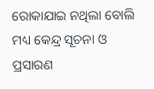ରୋକାଯାଇ ନଥିଲା ବୋଲି ମଧ୍ୟ କେନ୍ଦ୍ର ସୂଚନା ଓ ପ୍ରସାରଣ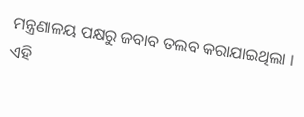ମନ୍ତ୍ରଣାଳୟ ପକ୍ଷରୁ ଜବାବ ତଲବ କରାଯାଇଥିଲା । ଏହି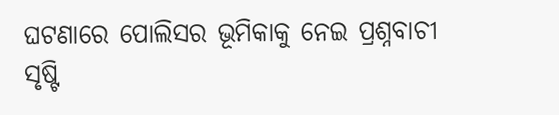ଘଟଣାରେ ପୋଲିସର ଭୂମିକାକୁ ନେଇ ପ୍ରଶ୍ନବାଚୀ ସୃଷ୍ଟି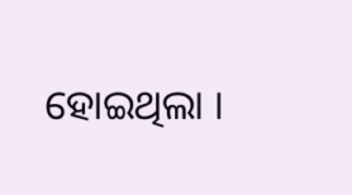ହୋଇଥିଲା ।